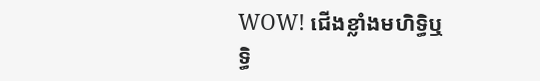WOW! ជើងខ្លាំងមហិទ្ធិឬទ្ធិ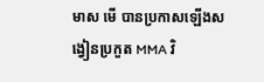មាស មើ បានប្រកាសឡើងសង្វៀនប្រកួត MMA វិ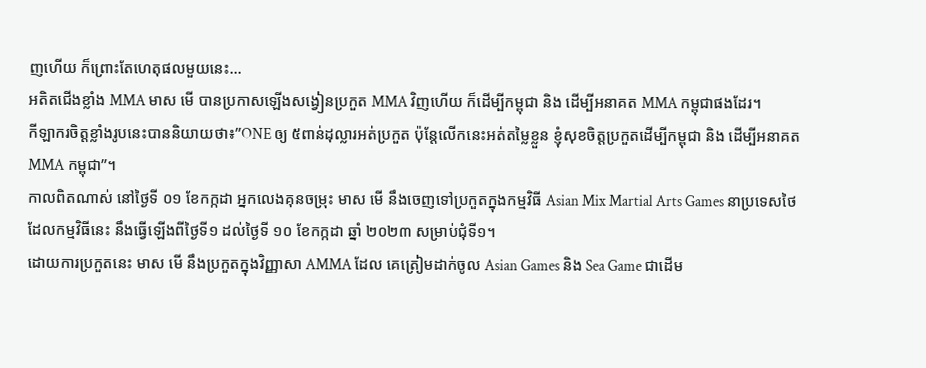ញហើយ ក៏ព្រោះតែហេតុផលមួយនេះ…
អតិតជើងខ្លាំង MMA មាស មើ បានប្រកាសឡើងសង្វៀនប្រកួត MMA វិញហើយ ក៏ដើម្បីកម្ពុជា និង ដើម្បីអនាគត MMA កម្ពុជាផងដែរ។
កីឡាករចិត្តខ្លាំងរូបនេះបាននិយាយថា៖”ONE ឲ្យ ៥ពាន់ដុល្លារអត់ប្រកួត ប៉ុន្តែលើកនេះអត់តម្លៃខ្លួន ខ្ញុំសុខចិត្តប្រកួតដើម្បីកម្ពុជា និង ដើម្បីអនាគត MMA កម្ពុជា”។
កាលពិតណាស់ នៅថ្ងៃទី ០១ ខែកក្កដា អ្នកលេងគុនចម្រុះ មាស មើ នឹងចេញទៅប្រកួតក្នុងកម្មវិធី Asian Mix Martial Arts Games នាប្រទេសថៃ ដែលកម្មវិធីនេះ នឹងធ្វើឡើងពីថ្ងៃទី១ ដល់ថ្ងៃទី ១០ ខែកក្កដា ឆ្នាំ ២០២៣ សម្រាប់ជុំទី១។
ដោយការប្រកួតនេះ មាស មើ នឹងប្រកួតក្នុងវិញ្ញាសា AMMA ដែល គេត្រៀមដាក់ចូល Asian Games និង Sea Game ជាដើម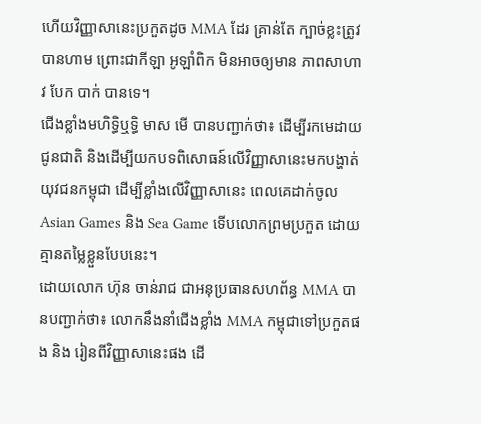ហើយវិញ្ញាសានេះប្រកួតដូច MMA ដែរ គ្រាន់តែ ក្បាច់ខ្លះត្រូវបានហាម ព្រោះជាកីឡា អូឡាំពិក មិនអាចឲ្យមាន ភាពសាហាវ បែក បាក់ បានទេ។
ជើងខ្លាំងមហិទ្ធិឬទ្ធិ មាស មើ បានបញ្ជាក់ថា៖ ដើម្បីរកមេដាយជូនជាតិ និងដើម្បីយកបទពិសោធន៍លើវិញ្ញាសានេះមកបង្ហាត់យុវជនកម្ពុជា ដើម្បីខ្លាំងលើវិញ្ញាសានេះ ពេលគេដាក់ចូល Asian Games និង Sea Game ទើបលោកព្រមប្រកួត ដោយគ្មានតម្លៃខ្លួនបែបនេះ។
ដោយលោក ហ៊ុន ចាន់រាជ ជាអនុប្រធានសហព័ន្ធ MMA បានបញ្ជាក់ថា៖ លោកនឹងនាំជើងខ្លាំង MMA កម្ពុជាទៅប្រកួតផង និង រៀនពីវិញ្ញាសានេះផង ដើ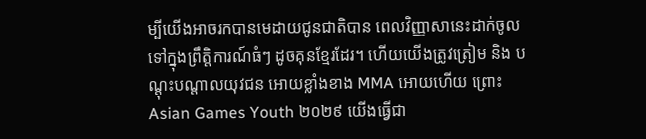ម្បីយើងអាចរកបានមេដាយជូនជាតិបាន ពេលវិញ្ញាសានេះដាក់ចូលទៅក្នុងព្រឹត្តិការណ៍ធំៗ ដូចគុនខ្មែរដែរ។ ហើយយើងត្រូវត្រៀម និង បណ្តុះបណ្តាលយុវជន អោយខ្លាំងខាង MMA អោយហើយ ព្រោះ Asian Games Youth ២០២៩ យើងធ្វើជា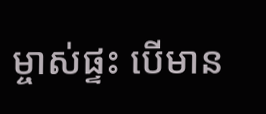ម្ចាស់ផ្ទះ បើមាន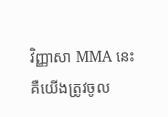វិញ្ញាសា MMA នេះ គឺយើងត្រូវចូល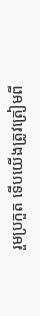រួមប្រកួត ទើបយើងត្រូវត្រៀមពី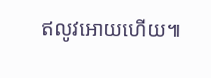ឥលូវអោយហើយ៕